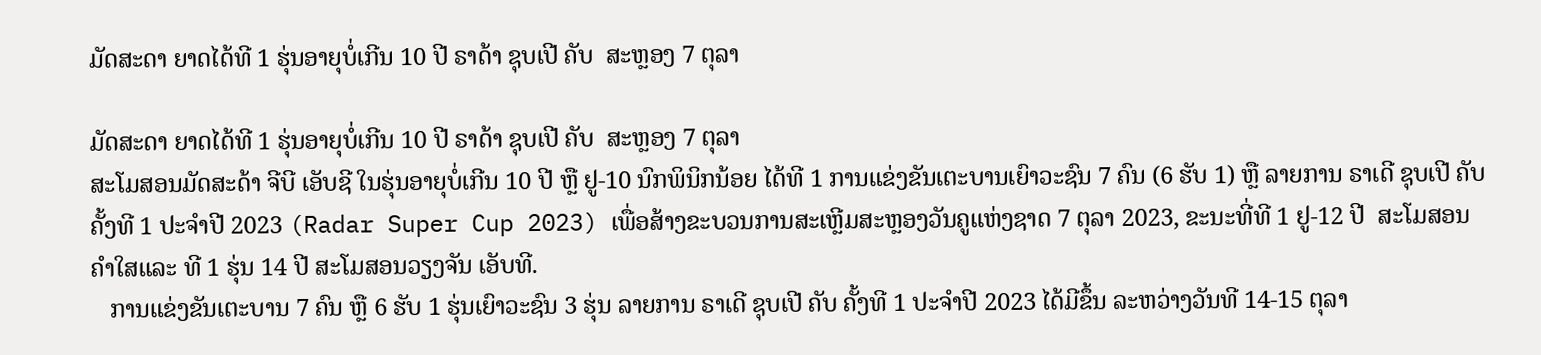ມັດສະດາ ຍາດໄດ້ທີ 1 ຮຸ່ນອາຍຸບໍ່ເກີນ 10 ປີ ຣາດ້າ ຊຸບເປີ ຄັບ  ສະຫຼອງ 7 ຕຸລາ

ມັດສະດາ ຍາດໄດ້ທີ 1 ຮຸ່ນອາຍຸບໍ່ເກີນ 10 ປີ ຣາດ້າ ຊຸບເປີ ຄັບ  ສະຫຼອງ 7 ຕຸລາ
ສະໂມສອນມັດສະດ້າ ຈີບີ ເອັບຊີ ໃນຮຸ່ນອາຍຸບໍ່ເກີນ 10 ປີ ຫຼື ຢູ-10 ນົກພິນິກນ້ອຍ ໄດ້ທີ 1 ການແຂ່ງຂັນເຕະບານເຍົາວະຊົນ 7 ຄົນ (6 ຮັບ 1) ຫຼື ລາຍການ ຣາເດີ ຊຸບເປີ ຄັບ ຄັ້ງທີ 1 ປະຈຳປີ 2023 (Radar Super Cup 2023) ເພື່ອສ້າງຂະບວນການສະເຫຼີມສະຫຼອງວັນຄູແຫ່ງຊາດ 7 ຕຸລາ 2023, ຂະນະທີ່ທີ 1 ຢູ-12 ປີ  ສະໂມສອນ ຄຳໃສແລະ ທີ 1 ຮຸ່ນ 14 ປີ ສະໂມສອນວຽງຈັນ ເອັບທີ.
   ການແຂ່ງຂັນເຕະບານ 7 ຄົນ ຫຼື 6 ຮັບ 1 ຮຸ່ນເຍົາວະຊົນ 3 ຮຸ່ນ ລາຍການ ຣາເດີ ຊຸບເປີ ຄັບ ຄັ້ງທີ 1 ປະຈຳປີ 2023 ໄດ້ມີຂຶ້ນ ລະຫວ່າງວັນທີ 14-15 ຕຸລາ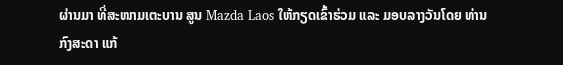ຜ່ານມາ ທີ່ສະໜາມເຕະບານ ສູນ Mazda Laos ໃຫ້ກຽດເຂົ້າຮ່ວມ ແລະ ມອບລາງວັນໂດຍ ທ່ານ ກົງສະດາ ແກ້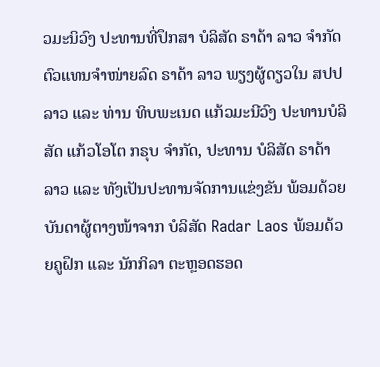ວມະນິວົງ ປະທານທີ່ປຶກສາ ບໍລິສັດ ຣາດ້າ ລາວ ຈຳກັດ ຕົວແທນຈຳໜ່າຍລົດ ຣາດ້າ ລາວ ພຽງຜູ້ດຽວໃນ ສປປ ລາວ ແລະ ທ່ານ ທິບພະເນດ ແກ້ວມະນີວົງ ປະທານບໍລິສັດ ແກ້ວໂອໂຕ ກຣຸບ ຈຳກັດ, ປະທານ ບໍລິສັດ ຣາດ້າ ລາວ ແລະ ທັງເປັນປະທານຈັດການແຂ່ງຂັນ ພ້ອມດ້ວຍບັນດາຜູ້ຕາງໜ້າຈາກ ບໍລິສັດ Radar Laos ພ້ອມດ້ວຍຄູຝຶກ ແລະ ນັກກິລາ ຕະຫຼອດຮອດ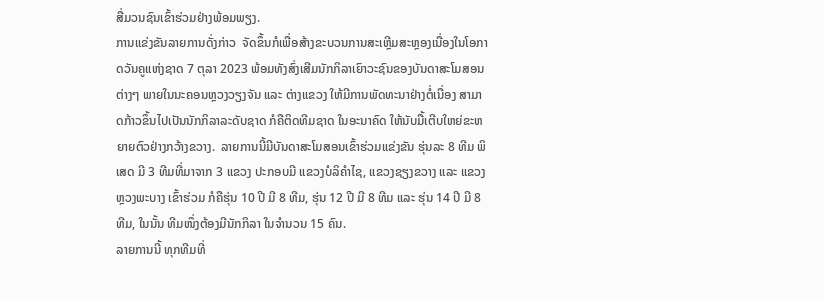ສື່ມວນຊົນເຂົ້າຮ່ວມຢ່າງພ້ອມພຽງ.
ການແຂ່ງຂັນລາຍການດັ່ງກ່າວ  ຈັດຂຶ້ນກໍເພື່ອສ້າງຂະບວນການສະເຫຼີມສະຫຼອງເນື່ອງໃນໂອກາດວັນຄູແຫ່ງຊາດ 7 ຕຸລາ 2023 ພ້ອມທັງສົ່ງເສີມນັກກິລາເຍົາວະຊົນຂອງບັນດາສະໂມສອນຕ່າງໆ ພາຍໃນນະຄອນຫຼວງວຽງຈັນ ແລະ ຕ່າງແຂວງ ໃຫ້ມີການພັດທະນາຢ່າງຕໍ່ເນື່ອງ ສາມາດກ້າວຂຶ້ນໄປເປັນນັກກິລາລະດັບຊາດ ກໍຄືຕິດທີມຊາດ ໃນອະນາຄົດ ໃຫ້ນັບມື້ເຕີບໃຫຍ່ຂະຫຍາຍຕົວຢ່າງກວ້າງຂວາງ.  ລາຍການນີ້ມີບັນດາສະໂມສອນເຂົ້າຮ່ວມແຂ່ງຂັນ ຮຸ່ນລະ 8 ທີມ ພິເສດ ມີ 3 ທີມທີ່ມາຈາກ 3 ແຂວງ ປະກອບມີ ແຂວງບໍລິຄຳໄຊ, ແຂວງຊຽງຂວາງ ແລະ ແຂວງຫຼວງພະບາງ ເຂົ້າຮ່ວມ ກໍຄືຮຸ່ນ 10 ປີ ມີ 8 ທີມ, ຮຸ່ນ 12 ປີ ມີ 8 ທີມ ແລະ ຮຸ່ນ 14 ປີ ມີ 8 ທີມ, ໃນນັ້ນ ທີມໜຶ່ງຕ້ອງມີນັກກິລາ ໃນຈຳນວນ 15 ຄົນ.
ລາຍການນີ້ ທຸກທີມທີ່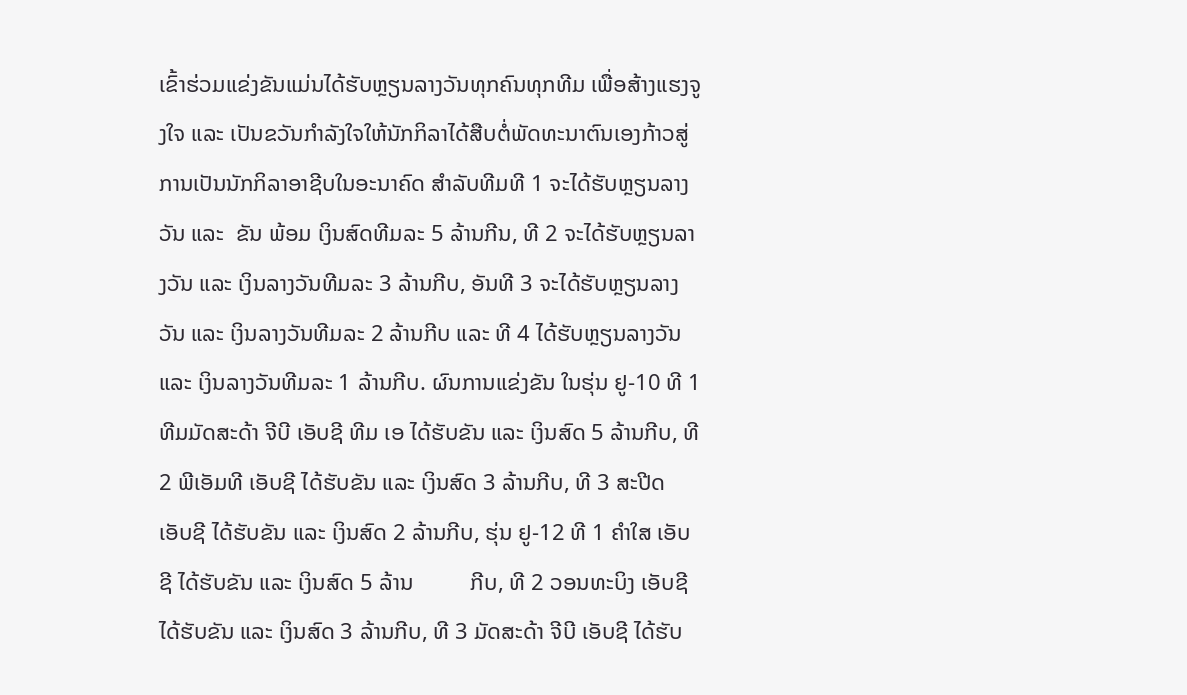ເຂົ້າຮ່ວມແຂ່ງຂັນແມ່ນໄດ້ຮັບຫຼຽນລາງວັນທຸກຄົນທຸກທີມ ເພື່ອສ້າງແຮງຈູງໃຈ ແລະ ເປັນຂວັນກຳລັງໃຈໃຫ້ນັກກິລາໄດ້ສືບຕໍ່ພັດທະນາຕົນເອງກ້າວສູ່ການເປັນນັກກິລາອາຊີບໃນອະນາຄົດ ສຳລັບທີມທີ 1 ຈະໄດ້ຮັບຫຼຽນລາງວັນ ແລະ  ຂັນ ພ້ອມ ເງິນສົດທີມລະ 5 ລ້ານກີນ, ທີ 2 ຈະໄດ້ຮັບຫຼຽນລາງວັນ ແລະ ເງິນລາງວັນທີມລະ 3 ລ້ານກີບ, ອັນທີ 3 ຈະໄດ້ຮັບຫຼຽນລາງວັນ ແລະ ເງິນລາງວັນທີມລະ 2 ລ້ານກີບ ແລະ ທີ 4 ໄດ້ຮັບຫຼຽນລາງວັນ ແລະ ເງິນລາງວັນທີມລະ 1 ລ້ານກີບ. ຜົນການແຂ່ງຂັນ ໃນຮຸ່ນ ຢູ-10 ທີ 1  ທີມມັດສະດ້າ ຈີບີ ເອັບຊີ ທີມ ເອ ໄດ້ຮັບຂັນ ແລະ ເງິນສົດ 5 ລ້ານກີບ, ທີ 2 ພີເອັມທີ ເອັບຊີ ໄດ້ຮັບຂັນ ແລະ ເງິນສົດ 3 ລ້ານກີບ, ທີ 3 ສະປີດ ເອັບຊີ ໄດ້ຮັບຂັນ ແລະ ເງິນສົດ 2 ລ້ານກີບ, ຮຸ່ນ ຢູ-12 ທີ 1 ຄຳໃສ ເອັບຊີ ໄດ້ຮັບຂັນ ແລະ ເງິນສົດ 5 ລ້ານ          ກີບ, ທີ 2 ວອນທະບິງ ເອັບຊີ ໄດ້ຮັບຂັນ ແລະ ເງິນສົດ 3 ລ້ານກີບ, ທີ 3 ມັດສະດ້າ ຈີບີ ເອັບຊີ ໄດ້ຮັບ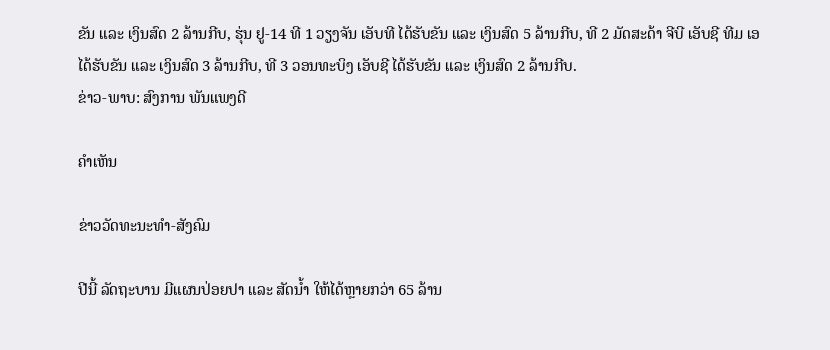ຂັນ ແລະ ເງິນສົດ 2 ລ້ານກີບ, ຮຸ່ນ ຢູ-14 ທີ 1 ວຽງຈັນ ເອັບທີ ໄດ້ຮັບຂັນ ແລະ ເງິນສົດ 5 ລ້ານກີບ, ທີ 2 ມັດສະດ້າ ຈີບີ ເອັບຊີ ທີມ ເອ ໄດ້ຮັບຂັນ ແລະ ເງິນສົດ 3 ລ້ານກີບ, ທີ 3 ວອນທະບິງ ເອັບຊີ ໄດ້ຮັບຂັນ ແລະ ເງິນສົດ 2 ລ້ານກີບ.
ຂ່າວ-ພາບ: ສົງການ ພັນແພງດີ

ຄໍາເຫັນ

ຂ່າວວັດທະນະທຳ-ສັງຄົມ

ປີນີ້ ລັດຖະບານ ມີແຜນປ່ອຍປາ ແລະ ສັດນໍ້າ ໃຫ້ໄດ້ຫຼາຍກວ່າ 65 ລ້ານ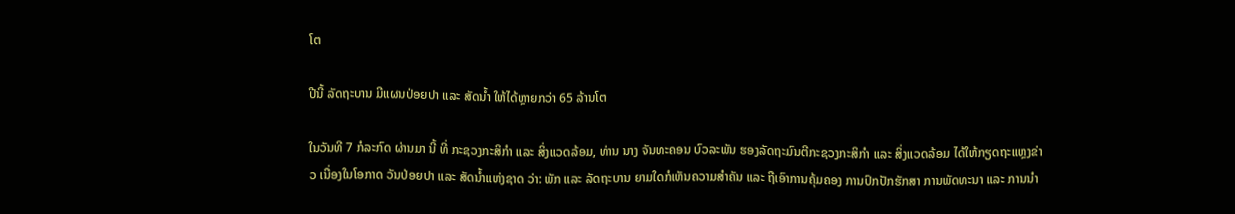ໂຕ

ປີນີ້ ລັດຖະບານ ມີແຜນປ່ອຍປາ ແລະ ສັດນໍ້າ ໃຫ້ໄດ້ຫຼາຍກວ່າ 65 ລ້ານໂຕ

ໃນວັນທີ 7 ກໍລະກົດ ຜ່ານມາ ນີ້ ທີ່ ກະຊວງກະສິກໍາ ແລະ ສິ່ງແວດລ້ອມ, ທ່ານ ນາງ ຈັນທະຄອນ ບົວລະພັນ ຮອງລັດຖະມົນຕີກະຊວງກະສິກໍາ ແລະ ສິ່ງແວດລ້ອມ ໄດ້ໃຫ້ກຽດຖະແຫຼງຂ່າວ ເນື່ອງໃນໂອກາດ ວັນປ່ອຍປາ ແລະ ສັດນໍ້າແຫ່ງຊາດ ວ່າ: ພັກ ແລະ ລັດຖະບານ ຍາມໃດກໍເຫັນຄວາມສໍາຄັນ ແລະ ຖືເອົາການຄຸ້ມຄອງ ການປົກປັກຮັກສາ ການພັດທະນາ ແລະ ການນຳ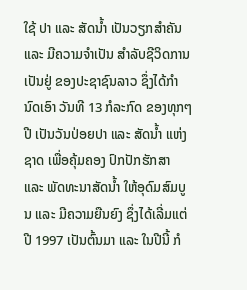ໃຊ້ ປາ ແລະ ສັດນໍ້າ ເປັນວຽກສຳຄັນ ແລະ ມີຄວາມຈໍາເປັນ ສໍາລັບຊີວິດການເປັນຢູ່ ຂອງປະຊາຊົນລາວ ຊຶ່ງໄດ້ກຳນົດເອົາ ວັນທີ 13 ກໍລະກົດ ຂອງທຸກໆປີ ເປັນວັນປ່ອຍປາ ແລະ ສັດນໍ້າ ແຫ່ງຊາດ ເພື່ອຄຸ້ມຄອງ ປົກປັກຮັກສາ ແລະ ພັດທະນາສັດນ້ຳ ໃຫ້ອຸດົມສົມບູນ ແລະ ມີຄວາມຍືນຍົງ ຊຶ່ງໄດ້ເລີ່ມແຕ່ປີ 1997 ເປັນຕົ້ນມາ ແລະ ໃນປີນີ້ ກໍ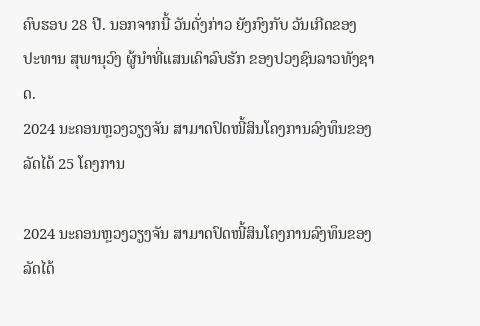ຄົບຮອບ 28 ປີ. ນອກຈາກນີ້ ວັນດັ່ງກ່າວ ຍັງກົງກັບ ວັນເກີດຂອງ ປະທານ ສຸພານຸວົງ ຜູ້ນໍາທີ່ແສນເຄົາລົບຮັກ ຂອງປວງຊົນລາວທັງຊາດ.
2024 ນະຄອນຫຼວງວຽງຈັນ ສາມາດປົດໜີ້ສິນໂຄງການລົງທຶນຂອງລັດໄດ້ 25 ໂຄງການ

2024 ນະຄອນຫຼວງວຽງຈັນ ສາມາດປົດໜີ້ສິນໂຄງການລົງທຶນຂອງລັດໄດ້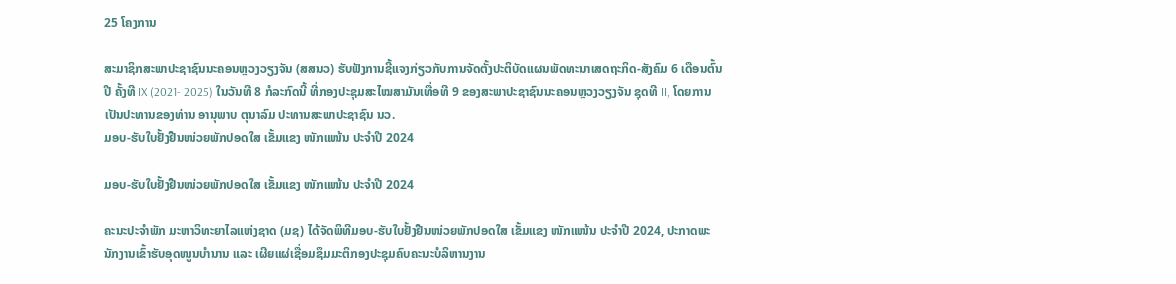25 ໂຄງການ

ສະມາຊິກສະພາປະຊາຊົນນະຄອນຫຼວງວຽງຈັນ (ສສນວ) ຮັບຟັງການຊີ້ແຈງກ່ຽວກັບການຈັດຕັ້ງປະຕິບັດແຜນພັດທະນາເສດຖະກິດ-ສັງຄົມ 6 ເດືອນຕົ້ນປີ ຄັ້ງທີ IX (2021- 2025) ໃນວັນທີ 8 ກໍລະກົດນີ້ ທີ່ກອງປະຊຸມສະໄໝສາມັນເທື່ອທີ 9 ຂອງສະພາປະຊາຊົນນະຄອນຫຼວງວຽງຈັນ ຊຸດທີ II, ໂດຍການເປັນປະທານຂອງທ່ານ ອານຸພາບ ຕຸນາລົມ ປະທານສະພາປະຊາຊົນ ນວ.
ມອບ-ຮັບໃບຢັ້ງຢືນໜ່ວຍພັກປອດໃສ ເຂັ້ມແຂງ ໜັກແໜ້ນ ປະຈຳປີ 2024

ມອບ-ຮັບໃບຢັ້ງຢືນໜ່ວຍພັກປອດໃສ ເຂັ້ມແຂງ ໜັກແໜ້ນ ປະຈຳປີ 2024

ຄະນະປະຈຳພັກ ມະຫາວິທະຍາໄລແຫ່ງຊາດ (ມຊ) ໄດ້ຈັດພິທີມອບ-ຮັບໃບຢັ້ງຢືນໜ່ວຍພັກປອດໃສ ເຂັ້ມແຂງ ໜັກແໜ້ນ ປະຈຳປີ 2024, ປະກາດພະນັກງານເຂົ້າຮັບອຸດໜູນບຳນານ ແລະ ເຜີຍແຜ່ເຊື່ອມຊຶມມະຕິກອງປະຊຸມຄົບຄະນະບໍລິຫານງານ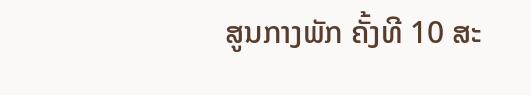ສູນກາງພັກ ຄັ້ງທີ 10 ສະ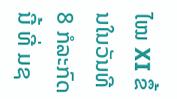ໄໝ XI ຂຶ້ນໃນວັນທີ 8 ກໍລະກົດນີ້ ທີ່ ມຊ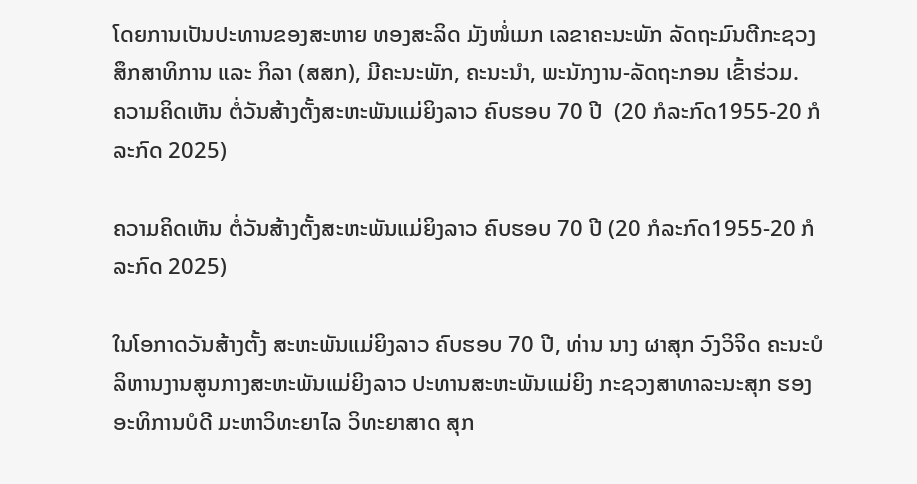ໂດຍການເປັນປະທານຂອງສະຫາຍ ທອງສະລິດ ມັງໜໍ່ເມກ ເລຂາຄະນະພັກ ລັດຖະມົນຕີກະຊວງສຶກສາທິການ ແລະ ກິລາ (ສສກ), ມີຄະນະພັກ, ຄະນະນຳ, ພະນັກງານ-ລັດຖະກອນ ເຂົ້າຮ່ວມ.
ຄວາມຄິດເຫັນ ຕໍ່ວັນສ້າງຕັ້ງສະຫະພັນແມ່ຍິງລາວ ຄົບຮອບ 70 ປີ  (20 ກໍລະກົດ1955-20 ກໍລະກົດ 2025)

ຄວາມຄິດເຫັນ ຕໍ່ວັນສ້າງຕັ້ງສະຫະພັນແມ່ຍິງລາວ ຄົບຮອບ 70 ປີ (20 ກໍລະກົດ1955-20 ກໍລະກົດ 2025)

ໃນໂອກາດວັນສ້າງຕັ້ງ ສະຫະພັນແມ່ຍິງລາວ ຄົບຮອບ 70 ປີ, ທ່ານ ນາງ ຜາສຸກ ວົງວິຈິດ ຄະນະບໍລິຫານງານສູນກາງສະຫະພັນແມ່ຍິງລາວ ປະທານສະຫະພັນແມ່ຍິງ ກະຊວງສາທາລະນະສຸກ ຮອງອະທິການບໍດີ ມະຫາວິທະຍາໄລ ວິທະຍາສາດ ສຸກ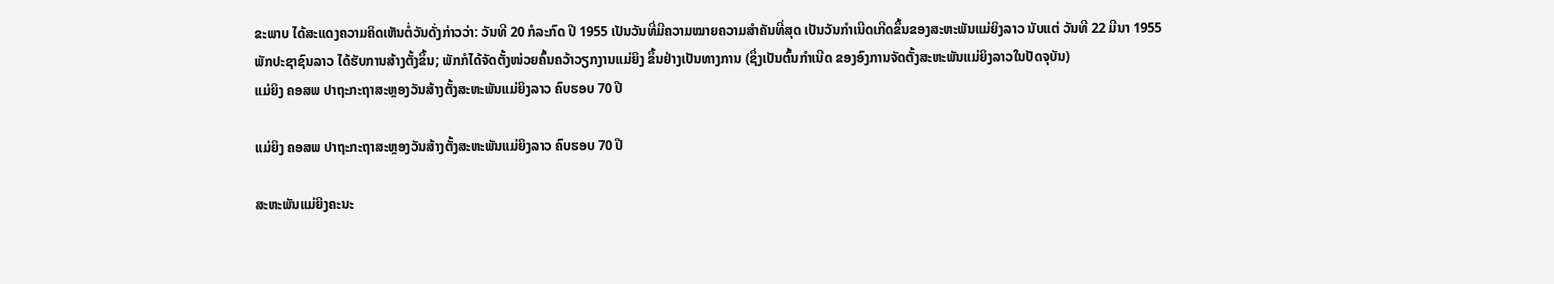ຂະພາບ ໄດ້ສະແດງຄວາມຄິດເຫັນຕໍ່ວັນດັ່ງກ່າວວ່າ: ວັນທີ 20 ກໍລະກົດ ປີ 1955 ເປັນວັນທີ່ມີຄວາມໝາຍຄວາມສຳຄັນທີ່ສຸດ ເປັນວັນກຳເນີດເກີດຂຶ້ນຂອງສະຫະພັນແມ່ຍິງລາວ ນັບແຕ່ ວັນທີ 22 ມີນາ 1955 ພັກປະຊາຊົນລາວ ໄດ້ຮັບການສ້າງຕັ້ງຂຶ້ນ; ພັກກໍໄດ້ຈັດຕັ້ງໜ່ວຍຄົ້ນຄວ້າວຽກງານແມ່ຍິງ ຂຶ້ນຢ່າງເປັນທາງການ (ຊຶ່ງເປັນຕົ້ນກຳເນີດ ຂອງອົງການຈັດຕັ້ງສະຫະພັນແມ່ຍິງລາວໃນປັດຈຸບັນ)
ແມ່ຍິງ ຄອສພ ປາຖະກະຖາສະຫຼອງວັນສ້າງຕັ້ງສະຫະພັນແມ່ຍິງລາວ ຄົບຮອບ 70 ປີ

ແມ່ຍິງ ຄອສພ ປາຖະກະຖາສະຫຼອງວັນສ້າງຕັ້ງສະຫະພັນແມ່ຍິງລາວ ຄົບຮອບ 70 ປີ

ສະຫະພັນແມ່ຍິງຄະນະ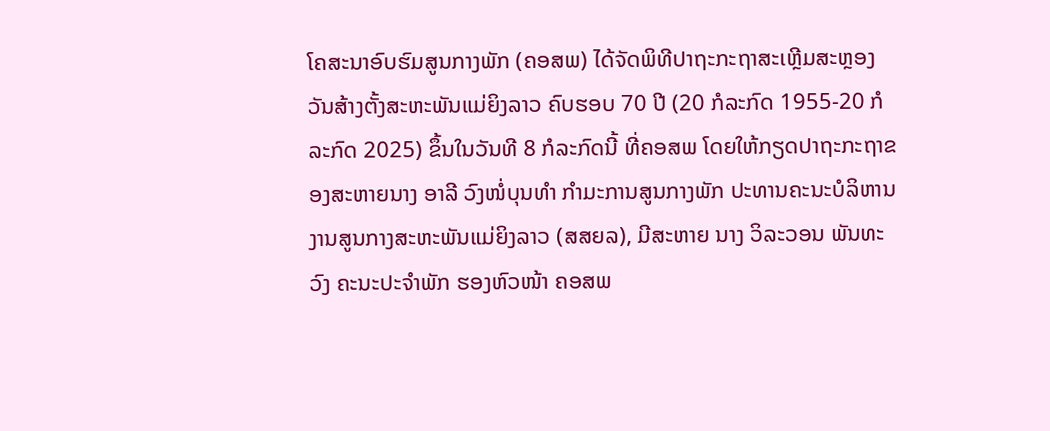ໂຄສະນາອົບຮົມສູນກາງພັກ (ຄອສພ) ໄດ້ຈັດພິທີປາຖະກະຖາສະເຫຼີມສະຫຼອງວັນສ້າງຕັ້ງສະຫະພັນແມ່ຍິງລາວ ຄົບຮອບ 70 ປີ (20 ກໍລະກົດ 1955-20 ກໍລະກົດ 2025) ຂຶ້ນໃນວັນທີ 8 ກໍລະກົດນີ້ ທີ່ຄອສພ ໂດຍໃຫ້ກຽດປາຖະກະຖາຂອງສະຫາຍນາງ ອາລີ ວົງໜໍ່ບຸນທໍາ ກໍາມະການສູນກາງພັກ ປະທານຄະນະບໍລິຫານງານສູນກາງສະຫະພັນແມ່ຍິງລາວ (ສສຍລ), ມີສະຫາຍ ນາງ ວິລະວອນ ພັນທະວົງ ຄະນະປະຈໍາພັກ ຮອງຫົວໜ້າ ຄອສພ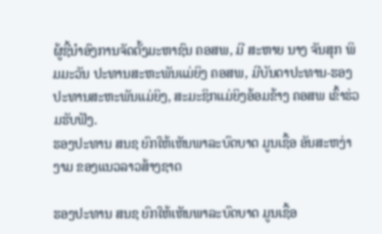ຜູ້ຊີ້ນໍາອົງການຈັດຕັ້ງມະຫາຊົນ ຄອສພ, ມີ ສະຫາຍ ນາງ ຈັນສຸກ ພິມມະວັນ ປະທານສະຫະພັນແມ່ຍິງ ຄອສພ, ມີບັນດາປະທານ-ຮອງປະທານສະຫະພັນແມ່ຍິງ, ສະມະຊິກແມ່ຍິງອ້ອມຂ້າງ ຄອສພ ເຂົ້າຮ່ວມຮັບຟັງ.
ຮອງປະທານ ສນຊ ຍົກໃຫ້ເຫັນພາລະບົດບາດ ມູນເຊື້ອ ອັນສະຫງ່າງາມ ຂອງແນວລາວສ້າງຊາດ

ຮອງປະທານ ສນຊ ຍົກໃຫ້ເຫັນພາລະບົດບາດ ມູນເຊື້ອ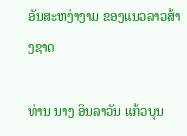ອັນສະຫງ່າງາມ ຂອງແນວລາວສ້າງຊາດ

ທ່ານ ນາງ ອິນລາວັນ ແກ້ວບຸນ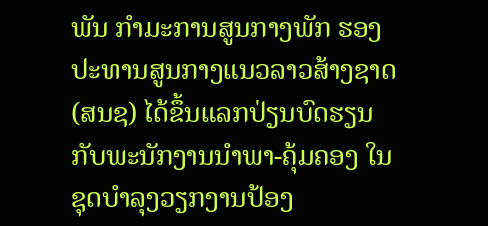ພັນ ກຳມະການສູນກາງພັກ ຮອງປະທານສູນກາງແນວລາວສ້າງຊາດ (ສນຊ) ໄດ້ຂຶ້ນແລກປ່ຽນບົດຮຽນ ກັບພະນັກງານນຳພາ-ຄຸ້ມຄອງ ໃນຊຸດບຳລຸງວຽກງານປ້ອງ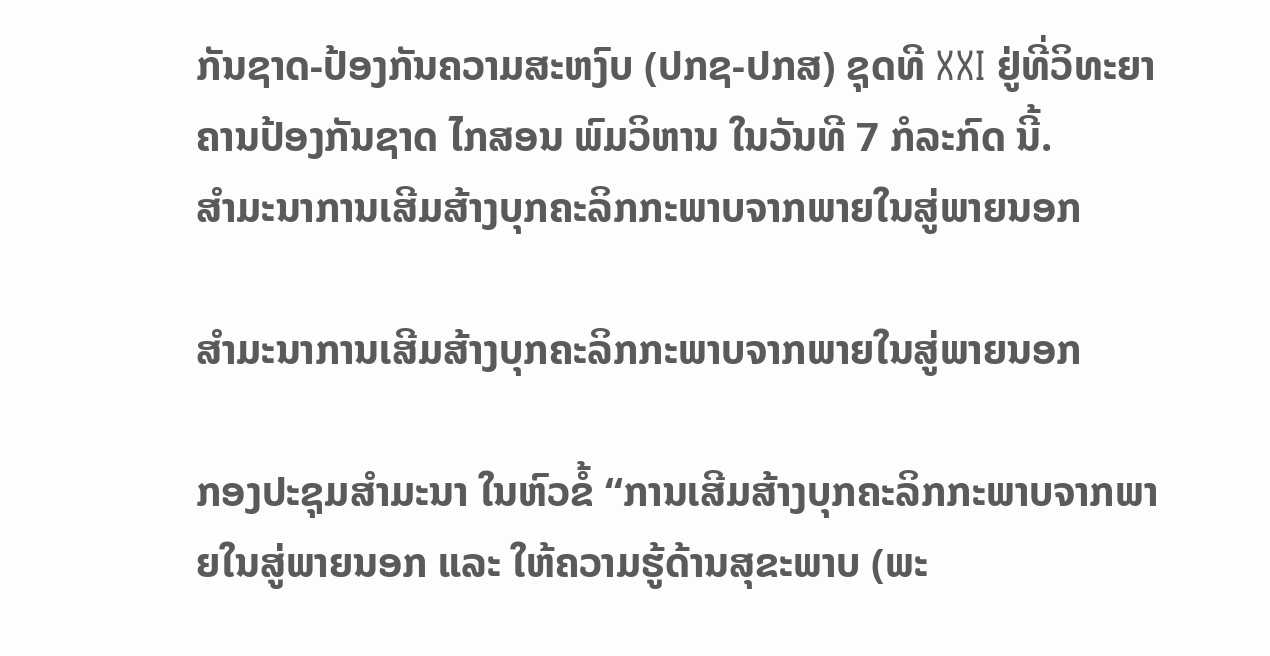ກັນຊາດ-ປ້ອງກັນຄວາມສະຫງົບ (ປກຊ-ປກສ) ຊຸດທີ XXI ຢູ່ທີ່ວິທະຍາຄານປ້ອງກັນຊາດ ໄກສອນ ພົມວິຫານ ໃນວັນທີ 7 ກໍລະກົດ ນີ້.
ສຳມະນາການເສີມສ້າງບຸກຄະລິກກະພາບຈາກພາຍໃນສູ່ພາຍນອກ

ສຳມະນາການເສີມສ້າງບຸກຄະລິກກະພາບຈາກພາຍໃນສູ່ພາຍນອກ

ກອງປະຊຸມສຳມະນາ ໃນຫົວຂໍ້ “ການເສີມສ້າງບຸກຄະລິກກະພາບຈາກພາຍໃນສູ່ພາຍນອກ ແລະ ໃຫ້ຄວາມຮູ້ດ້ານສຸຂະພາບ (ພະ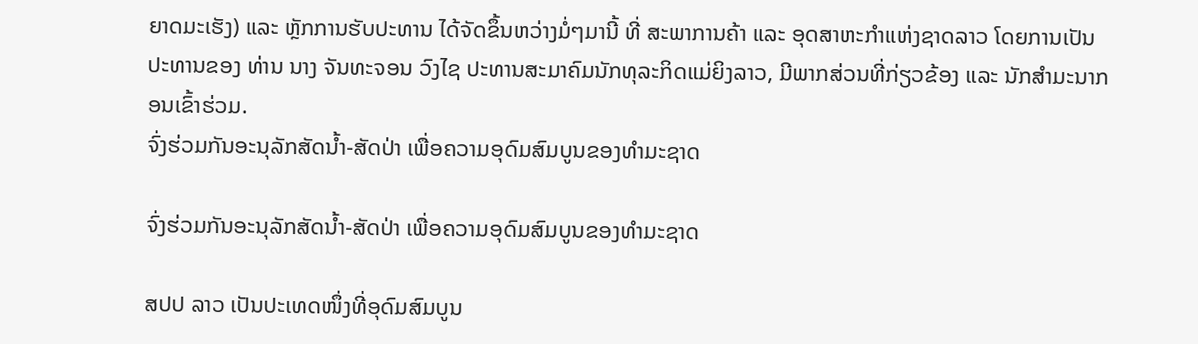ຍາດມະເຮັງ) ແລະ ຫຼັກການຮັບປະທານ ໄດ້ຈັດຂຶ້ນຫວ່າງມໍ່ໆມານີ້ ທີ່ ສະພາການຄ້າ ແລະ ອຸດສາຫະກຳແຫ່ງຊາດລາວ ໂດຍການເປັນປະທານຂອງ ທ່ານ ນາງ ຈັນທະຈອນ ວົງໄຊ ປະທານສະມາຄົມນັກທຸລະກິດແມ່ຍິງລາວ, ມີພາກສ່ວນທີ່ກ່ຽວຂ້ອງ ແລະ ນັກສຳມະນາກອນເຂົ້າຮ່ວມ.
ຈົ່ງຮ່ວມກັນອະນຸລັກສັດນໍ້າ-ສັດປ່າ ເພື່ອຄວາມອຸດົມສົມບູນຂອງທຳມະຊາດ

ຈົ່ງຮ່ວມກັນອະນຸລັກສັດນໍ້າ-ສັດປ່າ ເພື່ອຄວາມອຸດົມສົມບູນຂອງທຳມະຊາດ

ສປປ ລາວ ເປັນປະເທດໜຶ່ງທີ່ອຸດົມສົມບູນ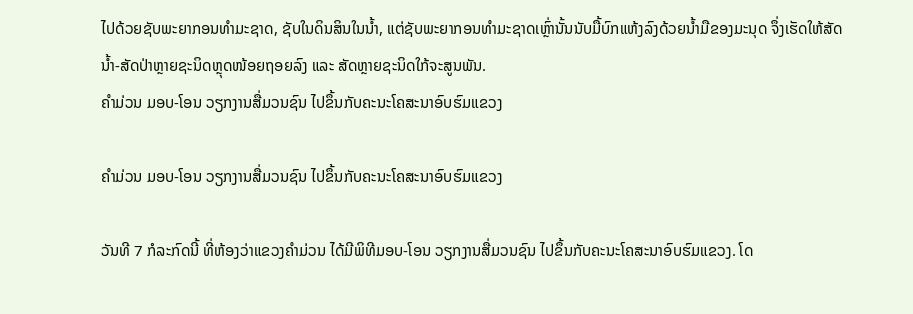ໄປດ້ວຍຊັບພະຍາກອນທໍາມະຊາດ, ຊັບໃນດິນສິນໃນນໍ້າ, ແຕ່ຊັບພະຍາກອນທຳມະຊາດເຫຼົ່ານັ້ນນັບມື້ບົກແຫ້ງລົງດ້ວຍນ້ຳມືຂອງມະນຸດ ຈຶ່ງເຮັດໃຫ້ສັດນ້ຳ-ສັດປ່າຫຼາຍຊະນິດຫຼຸດໜ້ອຍຖອຍລົງ ແລະ ສັດຫຼາຍຊະນິດໃກ້ຈະສູນພັນ.
ຄຳມ່ວນ ມອບ-ໂອນ ວຽກງານສື່ມວນຊົນ ໄປຂຶ້ນກັບຄະນະໂຄສະນາອົບຮົມແຂວງ

ຄຳມ່ວນ ມອບ-ໂອນ ວຽກງານສື່ມວນຊົນ ໄປຂຶ້ນກັບຄະນະໂຄສະນາອົບຮົມແຂວງ

ວັນທີ 7 ກໍລະກົດນີ້ ທີ່ຫ້ອງວ່າແຂວງຄໍາມ່ວນ ໄດ້ມີພິທີມອບ-ໂອນ ວຽກງານສື່ມວນຊົນ ໄປຂຶ້ນກັບຄະນະໂຄສະນາອົບຮົມແຂວງ. ໂດ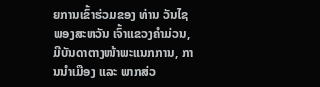ຍການເຂົ້າຮ່ວມຂອງ ທ່ານ ວັນໄຊ ພອງສະຫວັນ ເຈົ້າແຂວງຄໍາມ່ວນ, ມີບັນດາຕາງໜ້າພະແນກການ, ການນໍາເມືອງ ແລະ ພາກສ່ວ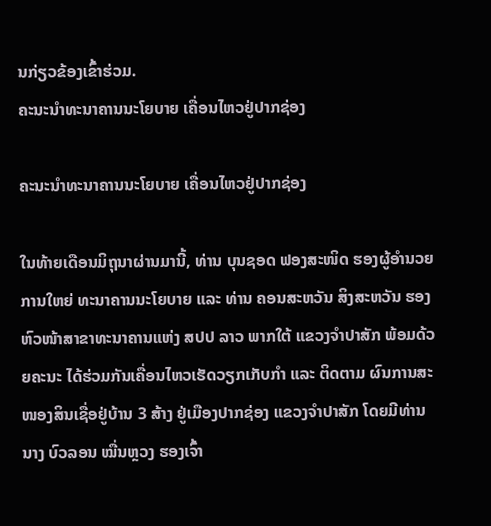ນກ່ຽວຂ້ອງເຂົ້າຮ່ວມ.
ຄະນະນຳທະນາຄານນະໂຍບາຍ ເຄື່ອນໄຫວຢູ່ປາກຊ່ອງ

ຄະນະນຳທະນາຄານນະໂຍບາຍ ເຄື່ອນໄຫວຢູ່ປາກຊ່ອງ

ໃນທ້າຍເດືອນມິຖຸນາຜ່ານມານີ້, ທ່ານ ບຸນຊອດ ຟອງສະໜິດ ຮອງຜູ້ອໍານວຍການໃຫຍ່ ທະນາຄານນະໂຍບາຍ ແລະ ທ່ານ ຄອນສະຫວັນ ສິງສະຫວັນ ຮອງຫົວໜ້າສາຂາທະນາຄານແຫ່ງ ສປປ ລາວ ພາກໃຕ້ ແຂວງຈຳປາສັກ ພ້ອມດ້ວຍຄະນະ ໄດ້ຮ່ວມກັນເຄື່ອນໄຫວເຮັດວຽກເກັບກຳ ແລະ ຕິດຕາມ ຜົນການສະໜອງສິນເຊື່ອຢູ່ບ້ານ 3 ສ້າງ ຢູ່ເມືອງປາກຊ່ອງ ແຂວງຈໍາປາສັກ ໂດຍມີທ່ານ ນາງ ບົວລອນ ໝື່ນຫຼວງ ຮອງເຈົ້າ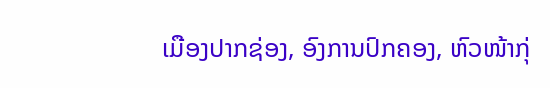ເມືອງປາກຊ່ອງ, ອົງການປົກຄອງ, ຫົວໜ້າກຸ່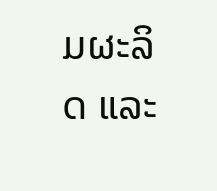ມຜະລິດ ແລະ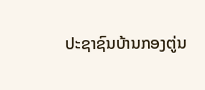ປະຊາຊົນບ້ານກອງຕູ່ນ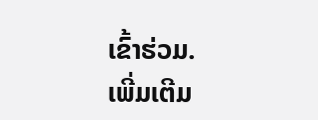ເຂົ້າຮ່ວມ.
ເພີ່ມເຕີມ